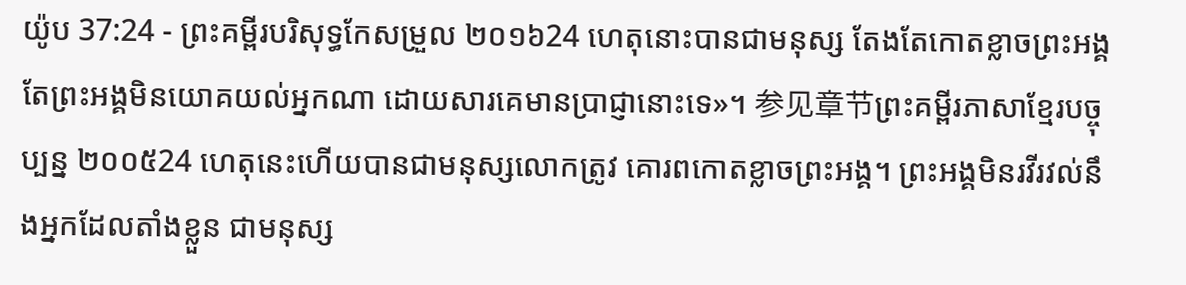យ៉ូប 37:24 - ព្រះគម្ពីរបរិសុទ្ធកែសម្រួល ២០១៦24 ហេតុនោះបានជាមនុស្ស តែងតែកោតខ្លាចព្រះអង្គ តែព្រះអង្គមិនយោគយល់អ្នកណា ដោយសារគេមានប្រាជ្ញានោះទេ»។ 参见章节ព្រះគម្ពីរភាសាខ្មែរបច្ចុប្បន្ន ២០០៥24 ហេតុនេះហើយបានជាមនុស្សលោកត្រូវ គោរពកោតខ្លាចព្រះអង្គ។ ព្រះអង្គមិនរវីរវល់នឹងអ្នកដែលតាំងខ្លួន ជាមនុស្ស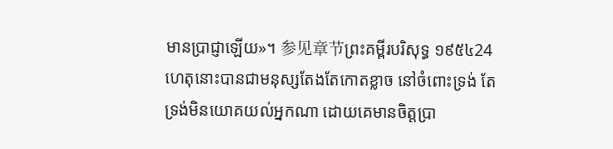មានប្រាជ្ញាឡើយ»។ 参见章节ព្រះគម្ពីរបរិសុទ្ធ ១៩៥៤24 ហេតុនោះបានជាមនុស្សតែងតែកោតខ្លាច នៅចំពោះទ្រង់ តែទ្រង់មិនយោគយល់អ្នកណា ដោយគេមានចិត្តប្រា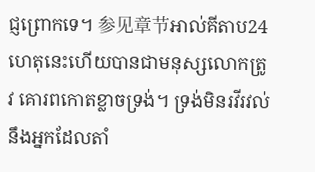ជ្ញព្រោកទេ។ 参见章节អាល់គីតាប24 ហេតុនេះហើយបានជាមនុស្សលោកត្រូវ គោរពកោតខ្លាចទ្រង់។ ទ្រង់មិនរវីរវល់នឹងអ្នកដែលតាំ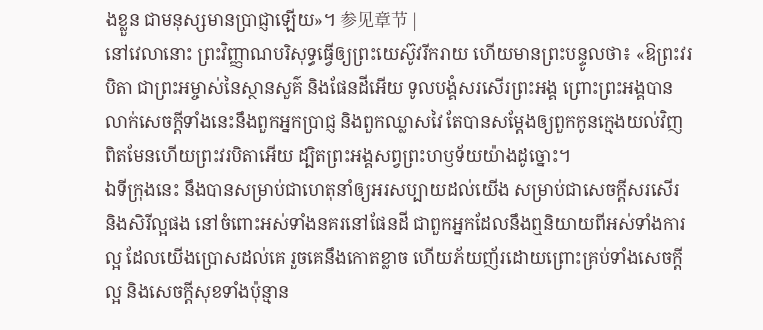ងខ្លួន ជាមនុស្សមានប្រាជ្ញាឡើយ»។ 参见章节 |
នៅវេលានោះ ព្រះវិញ្ញាណបរិសុទ្ធធ្វើឲ្យព្រះយេស៊ូវរីករាយ ហើយមានព្រះបន្ទូលថា៖ «ឱព្រះវរបិតា ជាព្រះអម្ចាស់នៃស្ថានសួគ៌ និងផែនដីអើយ ទូលបង្គំសរសើរព្រះអង្គ ព្រោះព្រះអង្គបានលាក់សេចក្តីទាំងនេះនឹងពួកអ្នកប្រាជ្ញ និងពួកឈ្លាសវៃ តែបានសម្តែងឲ្យពួកកូនក្មេងយល់វិញ ពិតមែនហើយព្រះវរបិតាអើយ ដ្បិតព្រះអង្គសព្វព្រះហឫទ័យយ៉ាងដូច្នោះ។
ឯទីក្រុងនេះ នឹងបានសម្រាប់ជាហេតុនាំឲ្យអរសប្បាយដល់យើង សម្រាប់ជាសេចក្ដីសរសើរ និងសិរីល្អផង នៅចំពោះអស់ទាំងនគរនៅផែនដី ជាពួកអ្នកដែលនឹងឮនិយាយពីអស់ទាំងការល្អ ដែលយើងប្រោសដល់គេ រួចគេនឹងកោតខ្លាច ហើយភ័យញ័រដោយព្រោះគ្រប់ទាំងសេចក្ដីល្អ និងសេចក្ដីសុខទាំងប៉ុន្មាន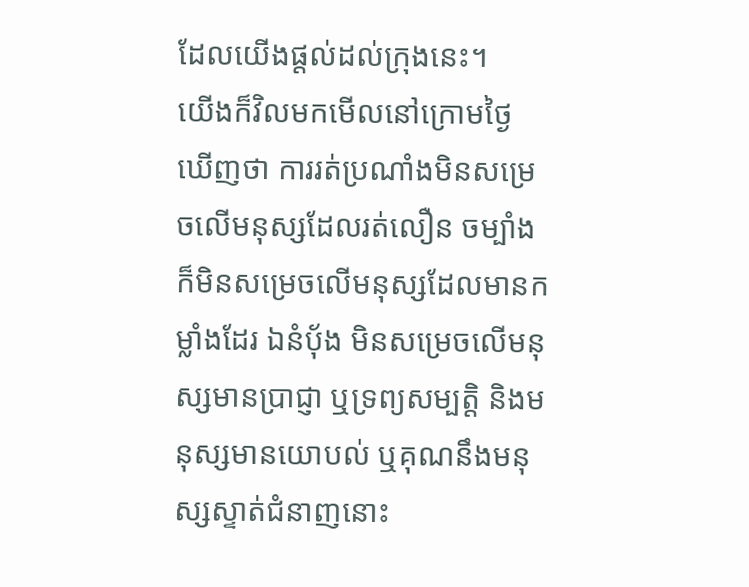ដែលយើងផ្តល់ដល់ក្រុងនេះ។
យើងក៏វិលមកមើលនៅក្រោមថ្ងៃ ឃើញថា ការរត់ប្រណាំងមិនសម្រេចលើមនុស្សដែលរត់លឿន ចម្បាំងក៏មិនសម្រេចលើមនុស្សដែលមានកម្លាំងដែរ ឯនំបុ័ង មិនសម្រេចលើមនុស្សមានប្រាជ្ញា ឬទ្រព្យសម្បត្តិ និងមនុស្សមានយោបល់ ឬគុណនឹងមនុស្សស្ទាត់ជំនាញនោះ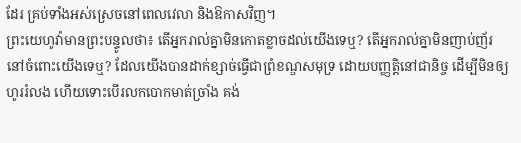ដែរ គ្រប់ទាំងអស់ស្រេចនៅពេលវេលា និងឱកាសវិញ។
ព្រះយេហូវ៉ាមានព្រះបន្ទូលថា៖ តើអ្នករាល់គ្នាមិនកោតខ្លាចដល់យើងទេឬ? តើអ្នករាល់គ្នាមិនញាប់ញ័រនៅចំពោះយើងទេឬ? ដែលយើងបានដាក់ខ្សាច់ធ្វើជាព្រំខណ្ឌសមុទ្រ ដោយបញ្ញត្តិនៅជានិច្ច ដើម្បីមិនឲ្យហូររំលង ហើយទោះបើរលកបោកមាត់ច្រាំង គង់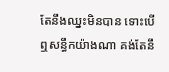តែនឹងឈ្នះមិនបាន ទោះបើឮសន្ធឹកយ៉ាងណា គង់តែនឹ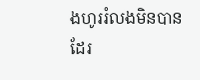ងហូររំលងមិនបានដែរ